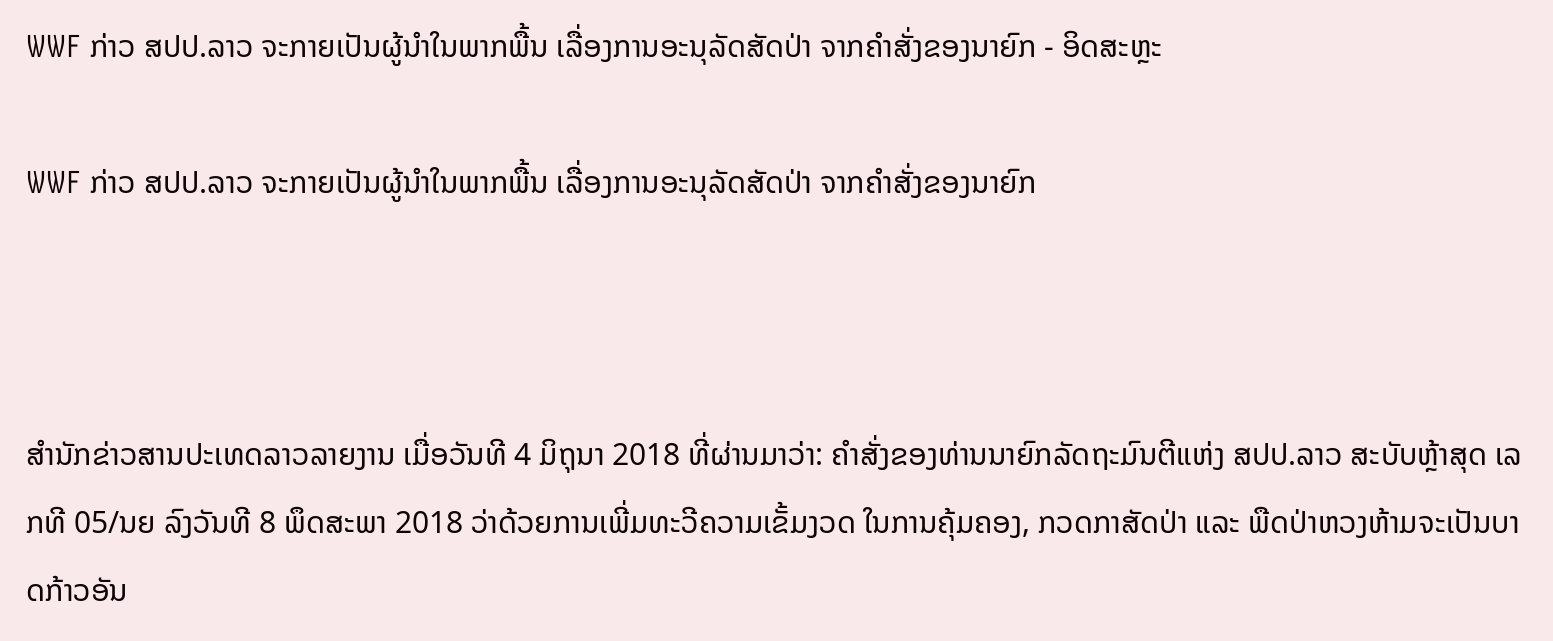WWF ກ່າວ ສປປ.ລາວ ຈະກາຍເປັນຜູ້ນຳໃນພາກພື້ນ ເລື່ອງການອະນຸລັດສັດປ່າ ຈາກຄຳສັ່ງຂອງນາຍົກ - ອິດສະຫຼະ

WWF ກ່າວ ສປປ.ລາວ ຈະກາຍເປັນຜູ້ນຳໃນພາກພື້ນ ເລື່ອງການອະນຸລັດສັດປ່າ ຈາກຄຳສັ່ງຂອງນາຍົກ



ສຳນັກຂ່າວສານປະເທດລາວລາຍງານ ເມື່ອວັນທີ 4 ມິຖຸນາ 2018 ທີ່ຜ່ານມາວ່າ: ຄຳສັ່ງຂອງທ່ານນາຍົກລັດຖະມົນຕີແຫ່ງ ສປປ.ລາວ ສະບັບຫຼ້າສຸດ ເລກທີ 05/ນຍ ລົງວັນທີ 8 ພຶດສະພາ 2018 ວ່າດ້ວຍການເພີ່ມທະວີຄວາມເຂັ້ມງວດ ໃນການຄຸ້ມຄອງ, ກວດກາສັດປ່າ ແລະ ພືດປ່າຫວງຫ້າມຈະເປັນບາດກ້າວອັນ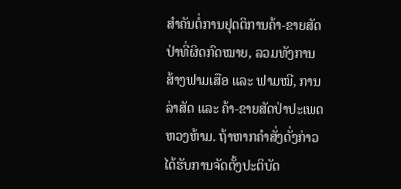ສຳຄັນຕໍ່ການຢຸດຕິການຄ້າ-ຂາຍສັດປ່າທີ່ຜິດກົດໝາຍ, ລວມທັງການສ້າງຟາມເສືອ ແລະ ຟາມໝີ, ການລ່າສັດ ແລະ ຄ້າ-ຂາຍສັດປ່າປະເພດຫວງຫ້າມ. ຖ້າຫາກຄຳສັ່ງດັ່ງກ່າວ ໄດ້ຮັບການຈັດຕັ້ງປະຕິບັດ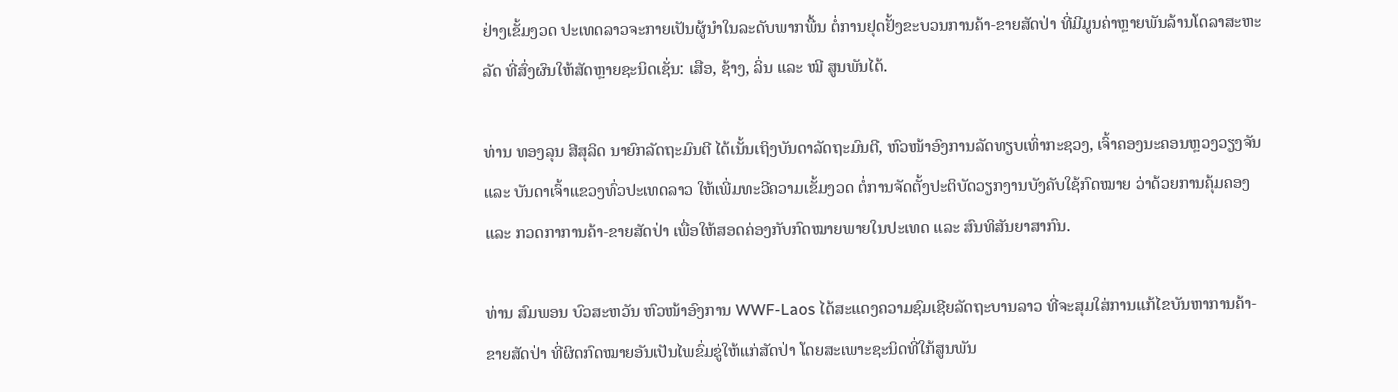ຢ່າງເຂັ້ມງວດ ປະເທດລາວຈະກາຍເປັນຜູ້ນຳໃນລະດັບພາກພື້ນ ຕໍ່ການຢຸດຢັ້ງຂະບວນການຄ້າ-ຂາຍສັດປ່າ ທີ່ມີມູນຄ່າຫຼາຍພັນລ້ານໂດລາສະຫະລັດ ທີ່ສົ່ງຜົນໃຫ້ສັດຫຼາຍຊະນິດເຊັ່ນ: ເສືອ, ຊ້າງ, ລິ່ນ ແລະ ໝີ ສູນພັນໄດ້.

ທ່ານ ທອງລຸນ ສີສຸລິດ ນາຍົກລັດຖະມົນຕີ ໄດ້ເນັ້ນເຖິງບັນດາລັດຖະມົນຕີ, ຫົວໜ້າອົງການລັດທຽບເທົ່າກະຊວງ, ເຈົ້າຄອງນະຄອນຫຼວງວຽງຈັນ ແລະ ບັນດາເຈົ້າແຂວງທົ່ວປະເທດລາວ ໃຫ້ເພີ່ມທະວີຄວາມເຂັ້ມງວດ ຕໍ່ການຈັດຕັ້ງປະຕິບັດວຽກງານບັງຄັບໃຊ້ກົດໝາຍ ວ່າດ້ວຍການຄຸ້ມຄອງ ແລະ ກວດກາການຄ້າ-ຂາຍສັດປ່າ ເພື່ອໃຫ້ສອດຄ່ອງກັບກົດໝາຍພາຍໃນປະເທດ ແລະ ສົນທິສັນຍາສາກົນ.

ທ່ານ ສົມພອນ ບົວສະຫວັນ ຫົວໜ້າອົງການ WWF-Laos ໄດ້ສະແດງຄວາມຊົມເຊີຍລັດຖະບານລາວ ທີ່ຈະສຸມໃສ່ການແກ້ໄຂບັນຫາການຄ້າ-ຂາຍສັດປ່າ ທີ່ຜິດກົດໝາຍອັນເປັນໄພຂົ່ມຂູ່ໃຫ້ແກ່ສັດປ່າ ໂດຍສະເພາະຊະນິດທີ່ໃກ້ສູນພັນ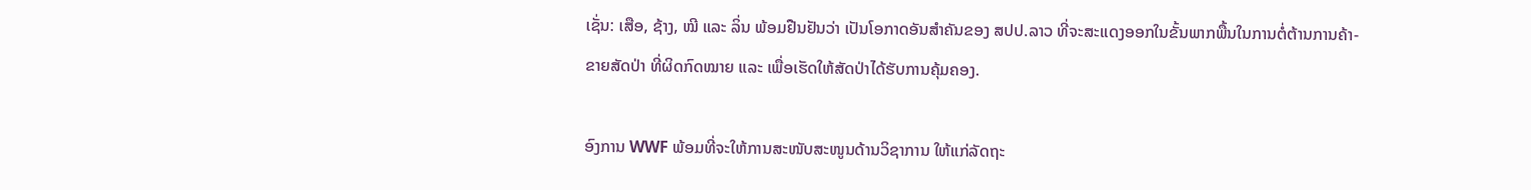ເຊັ່ນ: ເສືອ, ຊ້າງ, ໝີ ແລະ ລິ່ນ ພ້ອມຢືນຢັນວ່າ ເປັນໂອກາດອັນສຳຄັນຂອງ ສປປ.ລາວ ທີ່ຈະສະແດງອອກໃນຂັ້ນພາກພື້ນໃນການຕໍ່ຕ້ານການຄ້າ-ຂາຍສັດປ່າ ທີ່ຜິດກົດໝາຍ ແລະ ເພື່ອເຮັດໃຫ້ສັດປ່າໄດ້ຮັບການຄຸ້ມຄອງ.

ອົງການ WWF ພ້ອມທີ່ຈະໃຫ້ການສະໜັບສະໜູນດ້ານວິຊາການ ໃຫ້ແກ່ລັດຖະ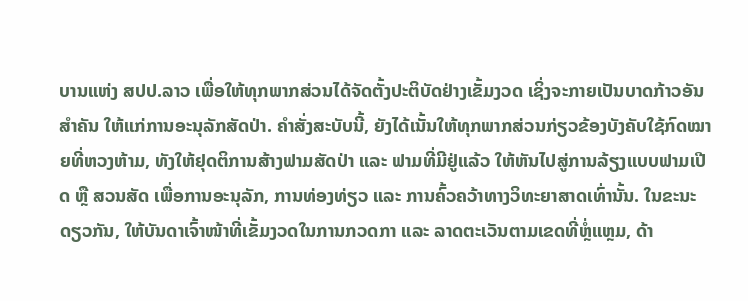ບານແຫ່ງ ສປປ.ລາວ ເພື່ອໃຫ້ທຸກພາກສ່ວນໄດ້ຈັດຕັ້ງປະຕິບັດຢ່າງເຂັ້ມງວດ ເຊິ່ງຈະກາຍເປັນບາດກ້າວອັນສຳຄັນ ໃຫ້ແກ່ການອະນຸລັກສັດປ່າ. ຄຳສັ່ງສະບັບນີ້, ຍັງໄດ້ເນັ້ນໃຫ້ທຸກພາກສ່ວນກ່ຽວຂ້ອງບັງຄັບໃຊ້ກົດໝາຍທີ່ຫວງຫ້າມ, ທັງໃຫ້ຢຸດຕິການສ້າງຟາມສັດປ່າ ແລະ ຟາມທີ່ມີຢູ່ແລ້ວ ໃຫ້ຫັນໄປສູ່ການລ້ຽງແບບຟາມເປີດ ຫຼື ສວນສັດ ເພື່ອການອະນຸລັກ, ການທ່ອງທ່ຽວ ແລະ ການຄົ້ວຄວ້າທາງວິທະຍາສາດເທົ່ານັ້ນ. ໃນຂະນະດຽວກັນ, ໃຫ້ບັນດາເຈົ້າໜ້າທີ່ເຂັ້ມງວດໃນການກວດກາ ແລະ ລາດຕະເວັນຕາມເຂດທີ່ຫຼໍ່ແຫຼມ, ດ້າ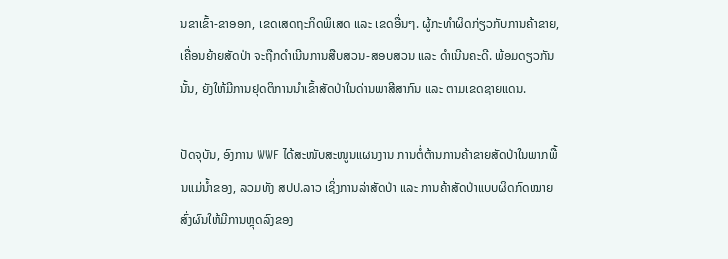ນຂາເຂົ້າ-ຂາອອກ, ເຂດເສດຖະກິດພິເສດ ແລະ ເຂດອື່ນໆ. ຜູ້ກະທຳຜິດກ່ຽວກັບການຄ້າຂາຍ, ເຄື່ອນຍ້າຍສັດປ່າ ຈະຖືກດຳເນີນການສືບສວນ-ສອບສວນ ແລະ ດຳເນີນຄະດີ. ພ້ອມດຽວກັນນັ້ນ, ຍັງໃຫ້ມີການຢຸດຕິການນຳເຂົ້າສັດປ່າໃນດ່ານພາສີສາກົນ ແລະ ຕາມເຂດຊາຍແດນ.

ປັດຈຸບັນ, ອົງການ WWF ໄດ້ສະໜັບສະໜູນແຜນງານ ການຕໍ່ຕ້ານການຄ້າຂາຍສັດປ່າໃນພາກພື້ນແມ່ນ້ຳຂອງ, ລວມທັງ ສປປ.ລາວ ເຊິ່ງການລ່າສັດປ່າ ແລະ ການຄ້າສັດປ່າແບບຜິດກົດໝາຍ ສົ່ງຜົນໃຫ້ມີການຫຼຸດລົງຂອງ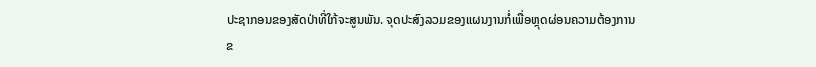ປະຊາກອນຂອງສັດປ່າທີ່ໃກ້ຈະສູນພັນ. ຈຸດປະສົງລວມຂອງແຜນງານກໍ່ເພື່ອຫຼຸດຜ່ອນຄວາມຕ້ອງການຂ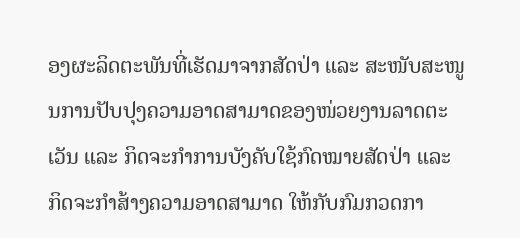ອງຜະລິດຕະພັນທີ່ເຮັດມາຈາກສັດປ່າ ແລະ ສະໜັບສະໜູນການປັບປຸງຄວາມອາດສາມາດຂອງໜ່ວຍງານລາດຕະເວັນ ແລະ ກິດຈະກຳການບັງຄັບໃຊ້ກົດໝາຍສັດປ່າ ແລະ ກິດຈະກຳສ້າງຄວາມອາດສາມາດ ໃຫ້ກັບກົມກວດກາ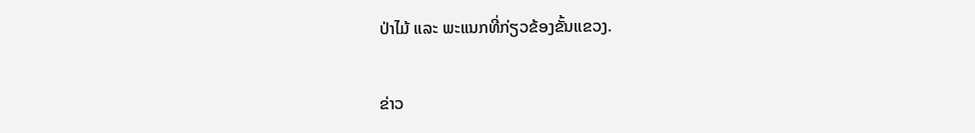ປ່າໄມ້ ແລະ ພະແນກທີ່ກ່ຽວຂ້ອງຂັ້ນແຂວງ.


ຂ່າວ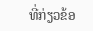ທີ່ກ່ຽວຂ້ອ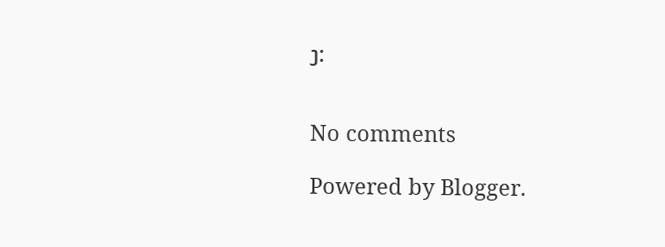ງ:


No comments

Powered by Blogger.